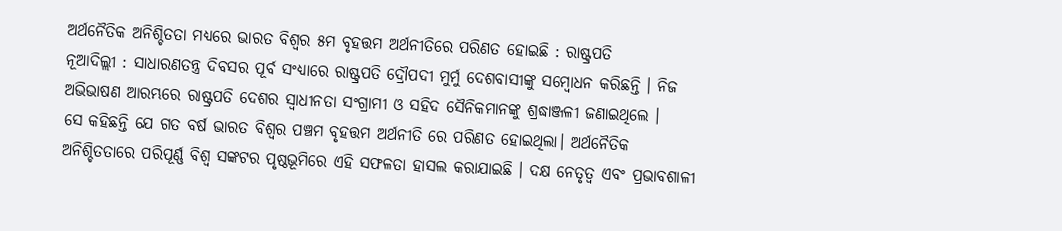ଅର୍ଥନୈତିକ ଅନିଶ୍ଚିତତା ମଧ୍ୟରେ ଭାରତ ବିଶ୍ବର ୫ମ ବୃହତ୍ତମ ଅର୍ଥନୀତିରେ ପରିଣତ ହୋଇଛି : ରାଷ୍ଟ୍ରପତି
ନୂଆଦିଲ୍ଲୀ : ସାଧାରଣତନ୍ତ୍ର ଦିବସର ପୂର୍ବ ସଂଧ୍ୟାରେ ରାଷ୍ଟ୍ରପତି ଦ୍ରୌପଦୀ ମୁର୍ମୁ ଦେଶବାସୀଙ୍କୁ ସମ୍ବୋଧନ କରିଛନ୍ତି । ନିଜ ଅଭିଭାଷଣ ଆରମ୍ଭରେ ରାଷ୍ଟ୍ରପତି ଦେଶର ସ୍ବାଧୀନତା ସଂଗ୍ରାମୀ ଓ ସହିଦ ସୈନିକମାନଙ୍କୁ ଶ୍ରଦ୍ଧାଞ୍ଜଳୀ ଜଣାଇଥିଲେ ।
ସେ କହିଛନ୍ତି ଯେ ଗତ ବର୍ଷ ଭାରତ ବିଶ୍ୱର ପଞ୍ଚମ ବୃହତ୍ତମ ଅର୍ଥନୀତି ରେ ପରିଣତ ହୋଇଥିଲା। ଅର୍ଥନୈତିକ ଅନିଶ୍ଚିତତାରେ ପରିପୂର୍ଣ୍ଣ ବିଶ୍ୱ ସଙ୍କଟର ପୃଷ୍ଠଭୂମିରେ ଏହି ସଫଳତା ହାସଲ କରାଯାଇଛି । ଦକ୍ଷ ନେତୃତ୍ୱ ଏବଂ ପ୍ରଭାବଶାଳୀ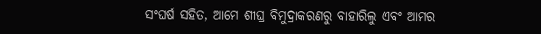ସଂଘର୍ଷ ସହିତ, ଆମେ ଶୀଘ୍ର ବିମୁଦ୍ରାକରଣରୁ ବାହାରିଲୁ ଏବଂ ଆମର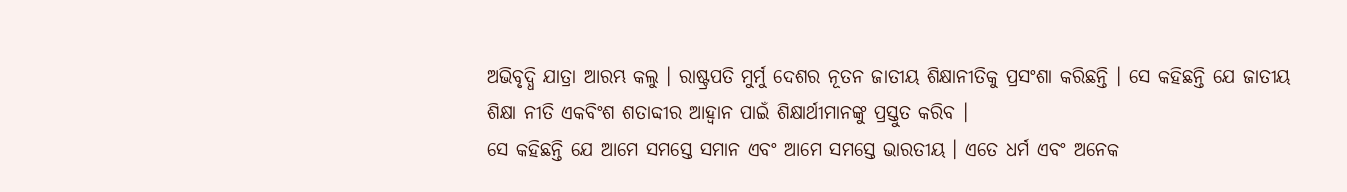ଅଭିବୃଦ୍ଧି ଯାତ୍ରା ଆରମ୍ଭ କଲୁ । ରାଷ୍ଟ୍ରପତି ମୁର୍ମୁ ଦେଶର ନୂତନ ଜାତୀୟ ଶିକ୍ଷାନୀତିକୁ ପ୍ରସଂଶା କରିଛନ୍ତି । ସେ କହିଛନ୍ତି ଯେ ଜାତୀୟ ଶିକ୍ଷା ନୀତି ଏକବିଂଶ ଶତାବ୍ଦୀର ଆହ୍ୱାନ ପାଇଁ ଶିକ୍ଷାର୍ଥୀମାନଙ୍କୁ ପ୍ରସ୍ତୁତ କରିବ ।
ସେ କହିଛନ୍ତି ଯେ ଆମେ ସମସ୍ତେ ସମାନ ଏବଂ ଆମେ ସମସ୍ତେ ଭାରତୀୟ । ଏତେ ଧର୍ମ ଏବଂ ଅନେକ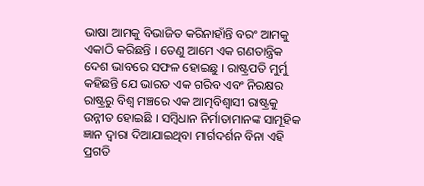ଭାଷା ଆମକୁ ବିଭାଜିତ କରିନାହାଁନ୍ତି ବରଂ ଆମକୁ ଏକାଠି କରିଛନ୍ତି । ତେଣୁ ଆମେ ଏକ ଗଣତାନ୍ତ୍ରିକ ଦେଶ ଭାବରେ ସଫଳ ହୋଇଛୁ । ରାଷ୍ଟ୍ରପତି ମୁର୍ମୁ କହିଛନ୍ତି ଯେ ଭାରତ ଏକ ଗରିବ ଏବଂ ନିରକ୍ଷର ରାଷ୍ଟ୍ରରୁ ବିଶ୍ୱ ମଞ୍ଚରେ ଏକ ଆତ୍ମବିଶ୍ୱାସୀ ରାଷ୍ଟ୍ରକୁ ଉନ୍ନୀତ ହୋଇଛି । ସମ୍ବିଧାନ ନିର୍ମାତାମାନଙ୍କ ସାମୂହିକ ଜ୍ଞାନ ଦ୍ୱାରା ଦିଆଯାଇଥିବା ମାର୍ଗଦର୍ଶନ ବିନା ଏହି ପ୍ରଗତି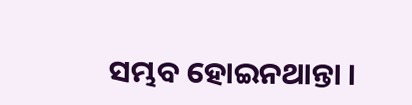ସମ୍ଭବ ହୋଇନଥାନ୍ତା ।